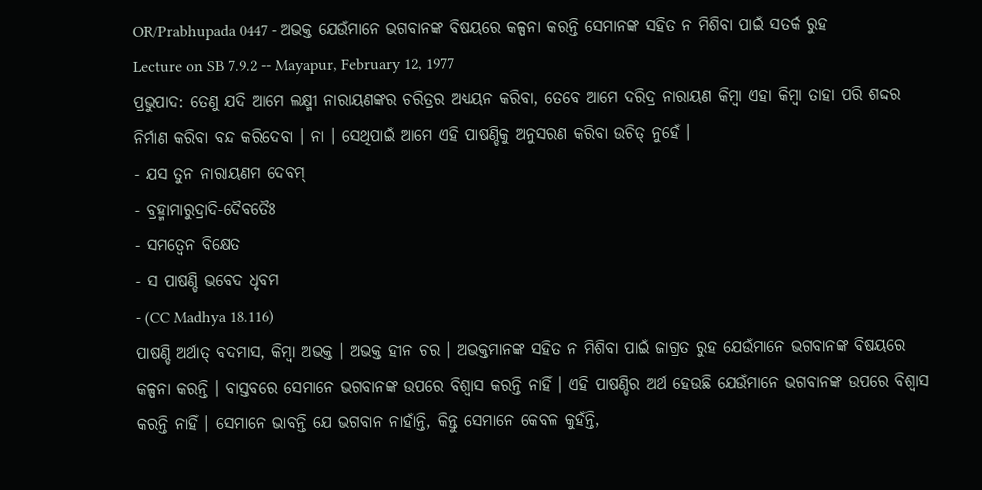OR/Prabhupada 0447 - ଅଭକ୍ତ ଯେଉଁମାନେ ଭଗବାନଙ୍କ ବିଷୟରେ କଳ୍ପନା କରନ୍ତି ସେମାନଙ୍କ ସହିତ ନ ମିଶିବା ପାଇଁ ସତର୍କ ରୁହ
Lecture on SB 7.9.2 -- Mayapur, February 12, 1977
ପ୍ରଭୁପାଦ: ତେଣୁ ଯଦି ଆମେ ଲକ୍ଷ୍ମୀ ନାରାୟଣଙ୍କର ଚରିତ୍ରର ଅଧ୍ୟୟନ କରିବା, ତେବେ ଆମେ ଦରିଦ୍ର ନାରାୟଣ କିମ୍ଵା ଏହା କିମ୍ଵା ତାହା ପରି ଶଦ୍ଦର ନିର୍ମାଣ କରିବା ବନ୍ଦ କରିଦେବା । ନା । ସେଥିପାଇଁ ଆମେ ଏହି ପାଷଣ୍ଡିକୁ ଅନୁସରଣ କରିବା ଉଚିତ୍ ନୁହେଁ ।
- ଯସ ତୁନ ନାରାୟଣମ ଦେବମ୍
- ବ୍ରହ୍ମାମାରୁଦ୍ରାଦି-ଦୈବତୈଃ
- ସମତ୍ଵେନ ବିକ୍ଷେତ
- ସ ପାଷଣ୍ଡି ଭବେଦ ଧୃବମ
- (CC Madhya 18.116)
ପାଷଣ୍ଡି ଅର୍ଥାତ୍ ବଦମାସ, କିମ୍ଵା ଅଭକ୍ତ । ଅଭକ୍ତ ହୀନ ଚର । ଅଭକ୍ତମାନଙ୍କ ସହିତ ନ ମିଶିବା ପାଇଁ ଜାଗ୍ରତ ରୁହ ଯେଉଁମାନେ ଭଗବାନଙ୍କ ବିଷୟରେ କଳ୍ପନା କରନ୍ତି । ବାସ୍ତବରେ ସେମାନେ ଭଗବାନଙ୍କ ଉପରେ ବିଶ୍ଵାସ କରନ୍ତି ନାହିଁ । ଏହି ପାଷଣ୍ଡିର ଅର୍ଥ ହେଉଛି ଯେଉଁମାନେ ଭଗବାନଙ୍କ ଉପରେ ବିଶ୍ଵାସ କରନ୍ତି ନାହିଁ । ସେମାନେ ଭାବନ୍ତି ଯେ ଭଗବାନ ନାହାଁନ୍ତି, କିନ୍ତୁ ସେମାନେ କେବଳ କୁହଁନ୍ତି,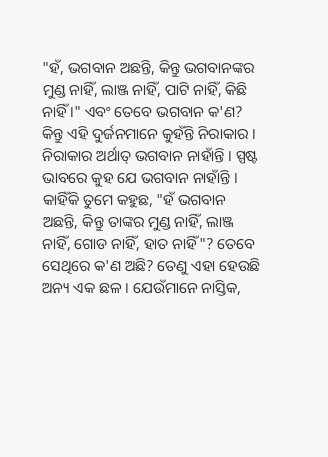"ହଁ, ଭଗବାନ ଅଛନ୍ତି, କିନ୍ତୁ ଭଗବାନଙ୍କର ମୁଣ୍ଡ ନାହିଁ, ଲାଞ୍ଜ ନାହିଁ, ପାଟି ନାହିଁ, କିଛି ନାହିଁ ।" ଏବଂ ତେବେ ଭଗବାନ କ'ଣ? କିନ୍ତୁ ଏହି ଦୁର୍ଜନମାନେ କୁହଁନ୍ତି ନିରାକାର । ନିରାକାର ଅର୍ଥାତ୍ ଭଗବାନ ନାହାଁନ୍ତି । ସ୍ପଷ୍ଟ ଭାବରେ କୁହ ଯେ ଭଗବାନ ନାହାଁନ୍ତି । କାହିଁକି ତୁମେ କହୁଛ, "ହଁ ଭଗବାନ ଅଛନ୍ତି, କିନ୍ତୁ ତାଙ୍କର ମୁଣ୍ଡ ନାହିଁ, ଲାଞ୍ଜ ନାହିଁ, ଗୋଡ ନାହିଁ, ହାତ ନାହିଁ"? ତେବେ ସେଥିରେ କ'ଣ ଅଛି? ତେଣୁ ଏହା ହେଉଛି ଅନ୍ୟ ଏକ ଛଳ । ଯେଉଁମାନେ ନାସ୍ତିକ,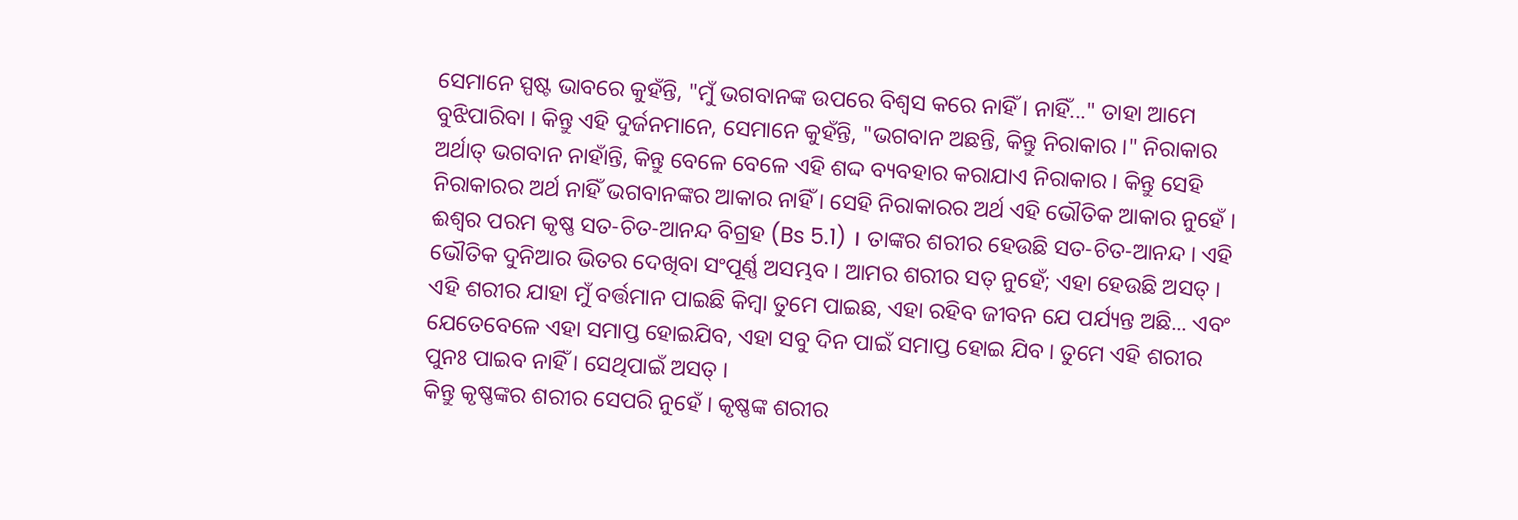ସେମାନେ ସ୍ପଷ୍ଟ ଭାବରେ କୁହଁନ୍ତି, "ମୁଁ ଭଗବାନଙ୍କ ଉପରେ ବିଶ୍ଵସ କରେ ନାହିଁ । ନାହିଁ..." ତାହା ଆମେ ବୁଝିପାରିବା । କିନ୍ତୁ ଏହି ଦୁର୍ଜନମାନେ, ସେମାନେ କୁହଁନ୍ତି, "ଭଗବାନ ଅଛନ୍ତି, କିନ୍ତୁ ନିରାକାର ।" ନିରାକାର ଅର୍ଥାତ୍ ଭଗବାନ ନାହାଁନ୍ତି, କିନ୍ତୁ ବେଳେ ବେଳେ ଏହି ଶଦ୍ଦ ବ୍ୟବହାର କରାଯାଏ ନିରାକାର । କିନ୍ତୁ ସେହି ନିରାକାରର ଅର୍ଥ ନାହିଁ ଭଗବାନଙ୍କର ଆକାର ନାହିଁ । ସେହି ନିରାକାରର ଅର୍ଥ ଏହି ଭୌତିକ ଆକାର ନୁହେଁ । ଈଶ୍ଵର ପରମ କୃଷ୍ଣ ସତ-ଚିତ-ଆନନ୍ଦ ବିଗ୍ରହ (Bs 5.1) । ତାଙ୍କର ଶରୀର ହେଉଛି ସତ-ଚିତ-ଆନନ୍ଦ । ଏହି ଭୌତିକ ଦୁନିଆର ଭିତର ଦେଖିବା ସଂପୂର୍ଣ୍ଣ ଅସମ୍ଭବ । ଆମର ଶରୀର ସତ୍ ନୁହେଁ; ଏହା ହେଉଛି ଅସତ୍ । ଏହି ଶରୀର ଯାହା ମୁଁ ବର୍ତ୍ତମାନ ପାଇଛି କିମ୍ଵା ତୁମେ ପାଇଛ, ଏହା ରହିବ ଜୀବନ ଯେ ପର୍ଯ୍ୟନ୍ତ ଅଛି... ଏବଂ ଯେତେବେଳେ ଏହା ସମାପ୍ତ ହୋଇଯିବ, ଏହା ସବୁ ଦିନ ପାଇଁ ସମାପ୍ତ ହୋଇ ଯିବ । ତୁମେ ଏହି ଶରୀର ପୁନଃ ପାଇବ ନାହିଁ । ସେଥିପାଇଁ ଅସତ୍ ।
କିନ୍ତୁ କୃଷ୍ଣଙ୍କର ଶରୀର ସେପରି ନୁହେଁ । କୃଷ୍ଣଙ୍କ ଶରୀର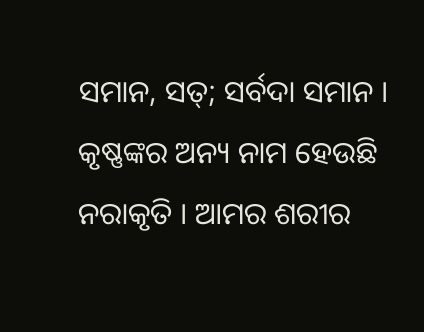ସମାନ, ସତ୍; ସର୍ବଦା ସମାନ । କୃଷ୍ଣଙ୍କର ଅନ୍ୟ ନାମ ହେଉଛି ନରାକୃତି । ଆମର ଶରୀର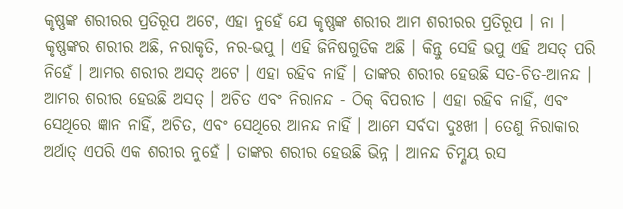କୃଷ୍ଣଙ୍କ ଶରୀରର ପ୍ରତିରୂପ ଅଟେ, ଏହା ନୁହେଁ ଯେ କୃଷ୍ଣଙ୍କ ଶରୀର ଆମ ଶରୀରର ପ୍ରତିରୂପ । ନା । କୃଷ୍ଣଙ୍କର ଶରୀର ଅଛି, ନରାକୃତି, ନର-ଭପୁ । ଏହି ଜିନିଷଗୁଡିକ ଅଛି । କିନ୍ତୁ ସେହି ଭପୁ ଏହି ଅସତ୍ ପରି ନିହେଁ । ଆମର ଶରୀର ଅସତ୍ ଅଟେ । ଏହା ରହିବ ନାହିଁ । ତାଙ୍କର ଶରୀର ହେଉଛି ସତ-ଚିତ-ଆନନ୍ଦ । ଆମର ଶରୀର ହେଉଛି ଅସତ୍ । ଅଚିତ ଏବଂ ନିରାନନ୍ଦ - ଠିକ୍ ବିପରୀତ । ଏହା ରହିବ ନାହିଁ, ଏବଂ ସେଥିରେ ଜ୍ଞାନ ନାହିଁ, ଅଚିତ, ଏବଂ ସେଥିରେ ଆନନ୍ଦ ନାହିଁ । ଆମେ ସର୍ବଦା ଦୁଃଖୀ । ତେଣୁ ନିରାକାର ଅର୍ଥାତ୍ ଏପରି ଏକ ଶରୀର ନୁହେଁ । ତାଙ୍କର ଶରୀର ହେଉଛି ଭିନ୍ନ । ଆନନ୍ଦ ଚିମ୍ଣୟ ରସ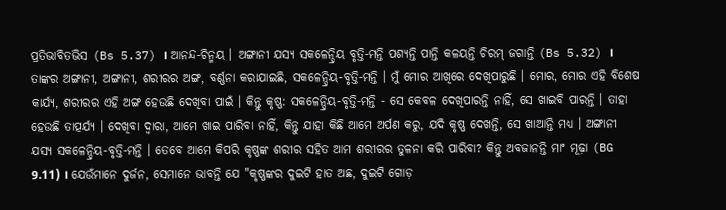ପ୍ରତିଭାବିତଭିସ (Bs 5.37) । ଆନନ୍ଦ-ଚିନ୍ମୟ । ଅଙ୍ଗାନୀ ଯସ୍ୟ ସକଳେନ୍ଦ୍ରିୟ ବୃତ୍ତି-ମନ୍ତି ପଶ୍ୟନ୍ତି ପାନ୍ତି କଳୟନ୍ତି ଚିରମ୍ ଜଗାନ୍ତି (Bs 5.32) । ତାଙ୍କର ଅଙ୍ଗାନୀ, ଅଙ୍ଗାନୀ, ଶରୀରର ଅଙ୍ଗ, ବର୍ଣ୍ଣନା କରାଯାଇଛି, ସକଳେନ୍ଦ୍ରିୟ-ବୃତ୍ତି-ମନ୍ତି । ମୁଁ ମୋର ଆଖିରେ ଦେଖିପାରୁଛି । ମୋର, ମୋର ଏହି ବିଶେଷ କାର୍ଯ୍ୟ, ଶରୀରର ଏହି ଅଙ୍ଗ ହେଉଛି ଦେଖିବା ପାଇଁ । କିନ୍ତୁ କୃଷ୍ଣ: ସକଳେନ୍ଦ୍ରିୟ-ବୃତ୍ତି-ମନ୍ତି - ସେ କେବଳ ଦେଖିପାରନ୍ତି ନାହିଁ, ସେ ଖାଇବି ପାରନ୍ତି । ତାହା ହେଉଛି ତାତ୍ପର୍ଯ୍ୟ । ଦେଖିବା ଦ୍ଵାରା, ଆମେ ଖାଇ ପାରିବା ନାହିଁ, କିନ୍ତୁ ଯାହା କିଛି ଆମେ ଅର୍ପଣ କରୁ, ଯଦି କୃଷ୍ଣ ଦେଖନ୍ତି, ସେ ଖାଆନ୍ତି ମଧ୍ୟ । ଅଙ୍ଗାନୀ ଯସ୍ୟ ସକଳେନ୍ଦ୍ରିୟ-ବୃତ୍ତି-ମନ୍ତି । ତେବେ ଆମେ କିପରି କୃଷ୍ଣଙ୍କ ଶରୀର ସହିତ ଆମ ଶରୀରର ତୁଳନା କରି ପାରିବା? କିନ୍ତୁ ଅବଜାନନ୍ତି ମାଂ ମୂଢ଼ା (BG 9.11) । ଯେଉଁମାନେ ଦୁର୍ଜନ, ସେମାନେ ଭାବନ୍ତି ଯେ "କୃଷ୍ଣଙ୍କର ଦୁଇଟି ହାତ ଅଛ, ଦୁଇଟି ଗୋଡ଼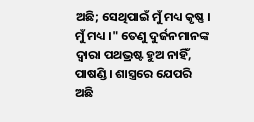ଅଛି; ସେଥିପାଇଁ ମୁଁ ମଧ୍ୟ କୃଷ୍ଣ । ମୁଁ ମଧ୍ୟ ।" ତେଣୁ ଦୁର୍ଜନମାନଙ୍କ ଦ୍ଵାରା ପଥଭ୍ରଷ୍ଟ ହୁଅ ନାହିଁ, ପାଷଣ୍ଡି । ଶାସ୍ତ୍ରରେ ଯେପରି ଅଛି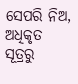ସେପରି ନିଅ, ଅଧିକୃତ ସୂତ୍ରରୁ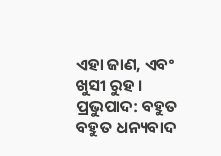ଏହା ଜାଣ, ଏବଂ ଖୁସୀ ରୁହ ।
ପ୍ରଭୁପାଦ: ବହୁତ ବହୁତ ଧନ୍ୟବାଦ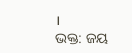।
ଭକ୍ତ: ଜୟ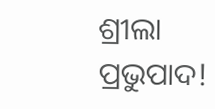ଶ୍ରୀଲା ପ୍ରଭୁପାଦ!